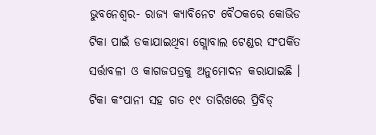ଭୁବନେଶ୍ୱର- ରାଜ୍ୟ କ୍ୟାବିନେଟ ବୈଠକରେ କୋଭିଡ ଟିକା ପାଇଁ ଡକାଯାଇଥିବା ଗ୍ଲୋବାଲ ଟେଣ୍ଡର ସଂପର୍କିତ ସର୍ତ୍ତାବଳୀ ଓ କାଗଜପତ୍ରକୁ ଅନୁମୋଦନ କରାଯାଇଛି । ଟିକା କଂପାନୀ ସହ ଗତ ୧୯ ତାରିଖରେ ପ୍ରିବିଡ୍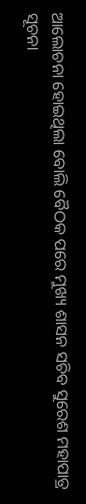ଆଲୋଚନା ହୋଇଥିଲା ବୋଲି ବୈଠକ ପରେ ମୁଖ୍ୟ ଶାସନ ସଚିବ ସୁରେଶ ମହାପାତ୍ର ସୂଚନା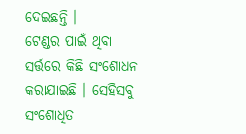ଦେଇଛନ୍ତି ।
ଟେଣ୍ଡର ପାଇଁ ଥିବା ସର୍ତ୍ତରେ କିଛି ସଂଶୋଧନ କରାଯାଇଛି । ସେହିସବୁ ସଂଶୋଧିତ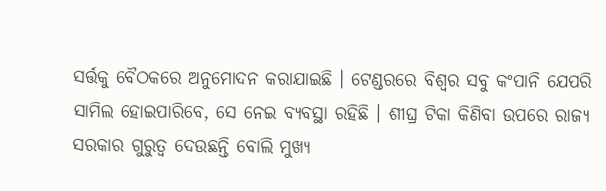ସର୍ତ୍ତକୁ ବୈଠକରେ ଅନୁମୋଦନ କରାଯାଇଛି । ଟେଣ୍ଡରରେ ବିଶ୍ୱର ସବୁ କଂପାନି ଯେପରି ସାମିଲ ହୋଇପାରିବେ, ସେ ନେଇ ବ୍ୟବସ୍ଥା ରହିଛି । ଶୀଘ୍ର ଟିକା କିଣିବା ଉପରେ ରାଜ୍ୟ ସରକାର ଗୁରୁତ୍ୱ ଦେଉଛନ୍ତି ବୋଲି ମୁଖ୍ୟ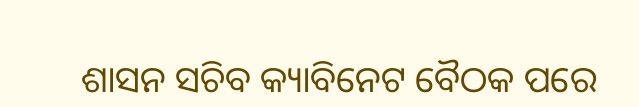ଶାସନ ସଚିବ କ୍ୟାବିନେଟ ବୈଠକ ପରେ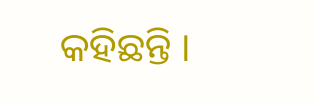କହିଛନ୍ତି ।